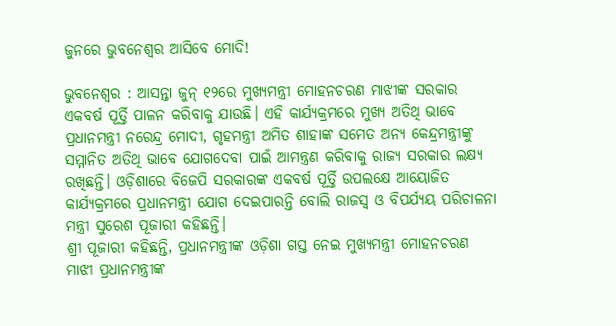ଜୁନରେ ଭୁବନେଶ୍ବର ଆସିବେ ମୋଦି!

ଭୁବନେଶ୍ବର : ଆସନ୍ତା ଜୁନ୍ ୧୨ରେ ମୁଖ୍ୟମନ୍ତ୍ରୀ ମୋହନଚରଣ ମାଝୀଙ୍କ ସରକାର ଏକବର୍ଷ ପୂର୍ତ୍ତି ପାଳନ କରିବାକୁ ଯାଉଛି। ଏହି କାର୍ଯ୍ୟକ୍ରମରେ ମୁଖ୍ୟ ଅତିଥି ଭାବେ ପ୍ରଧାନମନ୍ତ୍ରୀ ନରେନ୍ଦ୍ର ମୋଦୀ, ଗୃହମନ୍ତ୍ରୀ ଅମିତ ଶାହାଙ୍କ ସମେତ ଅନ୍ୟ କେନ୍ଦ୍ରମନ୍ତ୍ରୀଙ୍କୁ ସମ୍ମାନିତ ଅତିଥି ଭାବେ ଯୋଗଦେବା ପାଇଁ ଆମନ୍ତ୍ରଣ କରିବାକୁ ରାଜ୍ୟ ସରକାର ଲକ୍ଷ୍ୟ ରଖିଛନ୍ତି। ଓଡ଼ିଶାରେ ବିଜେପି ସରକାରଙ୍କ ଏକବର୍ଷ ପୂର୍ତ୍ତି ଉପଲକ୍ଷେ ଆୟୋଜିତ କାର୍ଯ୍ୟକ୍ରମରେ ପ୍ରଧାନମନ୍ତ୍ରୀ ଯୋଗ ଦେଇପାରନ୍ତି ବୋଲି ରାଜସ୍ବ ଓ ବିପର୍ଯ୍ୟୟ ପରିଚାଳନା ମନ୍ତ୍ରୀ ସୁରେଶ ପୂଜାରୀ କହିଛନ୍ତି।
ଶ୍ରୀ ପୂଜାରୀ କହିଛନ୍ତି, ପ୍ରଧାନମନ୍ତ୍ରୀଙ୍କ ଓଡ଼ିଶା ଗସ୍ତ ନେଇ ମୁଖ୍ୟମନ୍ତ୍ରୀ ମୋହନଚରଣ ମାଝୀ ପ୍ରଧାନମନ୍ତ୍ରୀଙ୍କ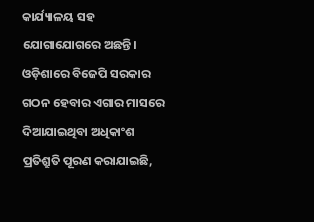କାର୍ଯ୍ୟାଳୟ ସହ ଯୋଗାଯୋଗରେ ଅଛନ୍ତି। ଓଡ଼ିଶାରେ ବିଜେପି ସରକାର ଗଠନ ହେବାର ଏଗାର ମାସରେ ଦିଆଯାଇଥିବା ଅଧିକାଂଶ ପ୍ରତିଶ୍ରୁତି ପୂରଣ କରାଯାଇଛି,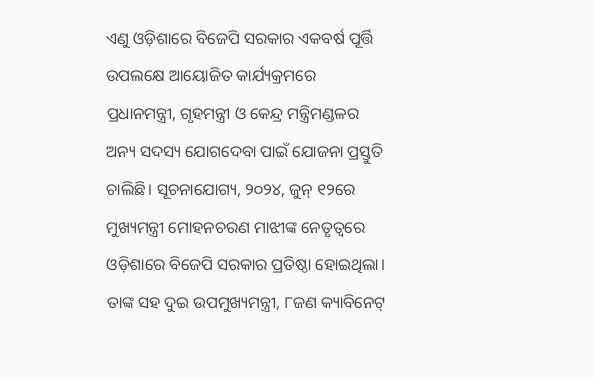ଏଣୁ ଓଡ଼ିଶାରେ ବିଜେପି ସରକାର ଏକବର୍ଷ ପୂର୍ତ୍ତି ଉପଲକ୍ଷେ ଆୟୋଜିତ କାର୍ଯ୍ୟକ୍ରମରେ ପ୍ରଧାନମନ୍ତ୍ରୀ, ଗୃହମନ୍ତ୍ରୀ ଓ କେନ୍ଦ୍ର ମନ୍ତ୍ରିମଣ୍ଡଳର ଅନ୍ୟ ସଦସ୍ୟ ଯୋଗଦେବା ପାଇଁ ଯୋଜନା ପ୍ରସ୍ତୁତି ଚାଲିଛି। ସୂଚନାଯୋଗ୍ୟ, ୨୦୨୪, ଜୁନ୍ ୧୨ରେ ମୁଖ୍ୟମନ୍ତ୍ରୀ ମୋହନଚରଣ ମାଝୀଙ୍କ ନେତୃତ୍ବରେ ଓଡ଼ିଶାରେ ବିଜେପି ସରକାର ପ୍ରତିଷ୍ଠା ହୋଇଥିଲା। ତାଙ୍କ ସହ ଦୁଇ ଉପମୁଖ୍ୟମନ୍ତ୍ରୀ, ୮ଜଣ କ୍ୟାବିନେଟ୍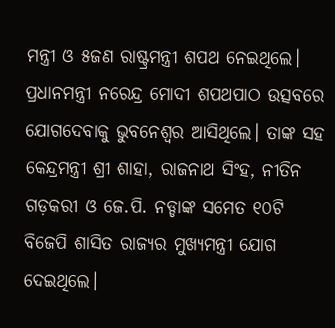ମନ୍ତ୍ରୀ ଓ ୫ଜଣ ରାଷ୍ଟ୍ରମନ୍ତ୍ରୀ ଶପଥ ନେଇଥିଲେ। ପ୍ରଧାନମନ୍ତ୍ରୀ ନରେନ୍ଦ୍ର ମୋଦୀ ଶପଥପାଠ ଉତ୍ସବରେ ଯୋଗଦେବାକୁ ଭୁବନେଶ୍ବର ଆସିଥିଲେ। ତାଙ୍କ ସହ କେନ୍ଦ୍ରମନ୍ତ୍ରୀ ଶ୍ରୀ ଶାହା, ରାଜନାଥ ସିଂହ, ନୀତିନ ଗଡ଼କରୀ ଓ ଜେ.ପି. ନଡ୍ଡାଙ୍କ ସମେତ ୧୦ଟି ବିଜେପି ଶାସିତ ରାଜ୍ୟର ମୁଖ୍ୟମନ୍ତ୍ରୀ ଯୋଗ ଦେଇଥିଲେ।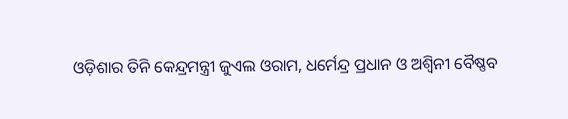ଓଡ଼ିଶାର ତିନି କେନ୍ଦ୍ରମନ୍ତ୍ରୀ ଜୁଏଲ ଓରାମ, ଧର୍ମେନ୍ଦ୍ର ପ୍ରଧାନ ଓ ଅଶ୍ବିନୀ ବୈଷ୍ଣବ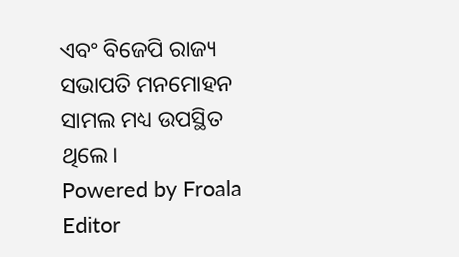ଏବଂ ବିଜେପି ରାଜ୍ୟ ସଭାପତି ମନମୋହନ ସାମଲ ମଧ୍ୟ ଉପସ୍ଥିତ ଥିଲେ।
Powered by Froala Editor